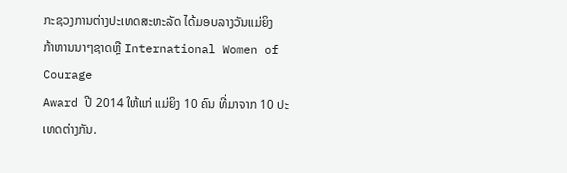ກະຊວງການຕ່າງປະເທດສະຫະລັດ ໄດ້ມອບລາງວັນແມ່ຍິງ
ກ້າຫານນາໆຊາດຫຼື International Women of Courage
Award ປີ 2014 ໃຫ້ແກ່ ແມ່ຍິງ 10 ຄົນ ທີ່ມາຈາກ 10 ປະ
ເທດຕ່າງກັນ.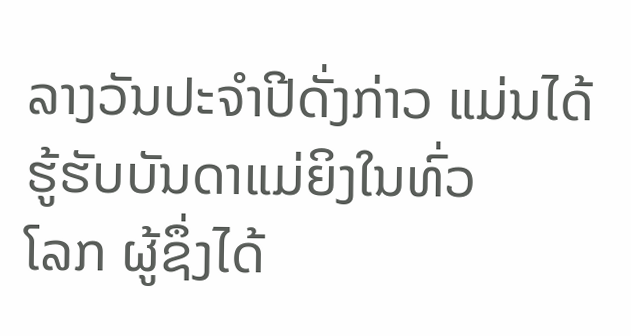ລາງວັນປະຈຳປີດັ່ງກ່າວ ແມ່ນໄດ້ຮູ້ຮັບບັນດາແມ່ຍິງໃນທົ່ວ
ໂລກ ຜູ້ຊຶ່ງໄດ້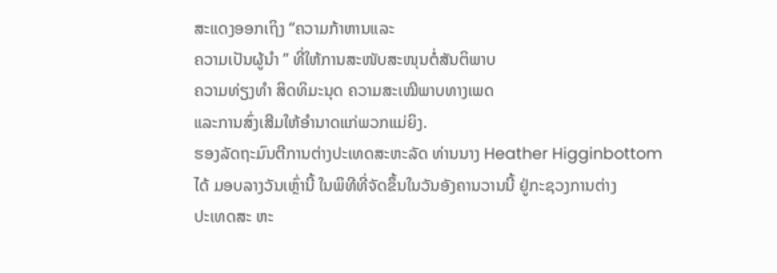ສະແດງອອກເຖິງ “ຄວາມກ້າຫານແລະ
ຄວາມເປັນຜູ້ນໍາ ” ທີ່ໃຫ້ການສະໜັບສະໜຸນຕໍ່ສັນຕິພາບ
ຄວາມທ່ຽງທຳ ສິດທິມະນຸດ ຄວາມສະເໝີພາບທາງເພດ
ແລະການສົ່ງເສີມໃຫ້ອຳນາດແກ່ພວກແມ່ຍິງ.
ຮອງລັດຖະມົນຕີການຕ່າງປະເທດສະຫະລັດ ທ່ານນາງ Heather Higginbottom
ໄດ້ ມອບລາງວັນເຫຼົ່ານີ້ ໃນພິທີທີ່ຈັດຂຶ້ນໃນວັນອັງຄານວານນີ້ ຢູ່ກະຊວງການຕ່າງ
ປະເທດສະ ຫະ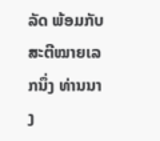ລັດ ພ້ອມກັບສະຕີໝາຍເລກນຶ່ງ ທ່ານນາງ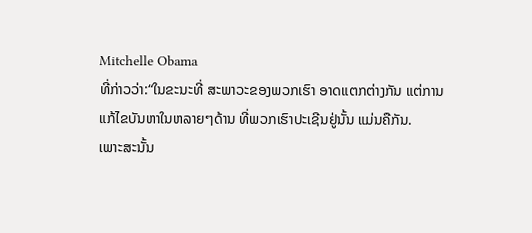Mitchelle Obama
ທີ່ກ່າວວ່າ:“ໃນຂະນະທີ່ ສະພາວະຂອງພວກເຮົາ ອາດແຕກຕ່າງກັນ ແຕ່ການ
ແກ້ໄຂບັນຫາໃນຫລາຍໆດ້ານ ທີ່ພວກເຮົາປະເຊີນຢູ່ນັ້ນ ແມ່ນຄືກັນ.
ເພາະສະນັ້ນ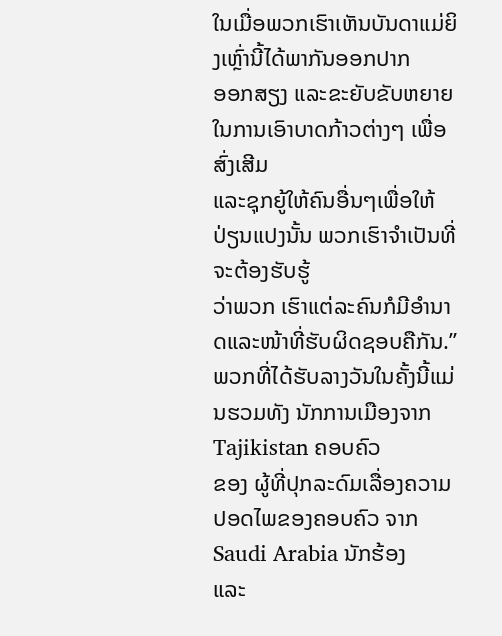ໃນເມື່ອພວກເຮົາເຫັນບັນດາແມ່ຍິງເຫຼົ່ານີ້ໄດ້ພາກັນອອກປາກ
ອອກສຽງ ແລະຂະຍັບຂັບຫຍາຍ ໃນການເອົາບາດກ້າວຕ່າງໆ ເພື່ອສົ່ງເສີມ
ແລະຊຸກຍູ້ໃຫ້ຄົນອື່ນໆເພື່ອໃຫ້ປ່ຽນແປງນັ້ນ ພວກເຮົາຈຳເປັນທີ່ຈະຕ້ອງຮັບຮູ້
ວ່າພວກ ເຮົາແຕ່ລະຄົນກໍມີອຳນາດແລະໜ້າທີ່ຮັບຜິດຊອບຄືກັນ.”
ພວກທີ່ໄດ້ຮັບລາງວັນໃນຄັ້ງນີ້ແມ່ນຮວມທັງ ນັກການເມືອງຈາກ Tajikistan ຄອບຄົວ
ຂອງ ຜູ້ທີ່ປຸກລະດົມເລື່ອງຄວາມປອດໄພຂອງຄອບຄົວ ຈາກ Saudi Arabia ນັກຮ້ອງ
ແລະ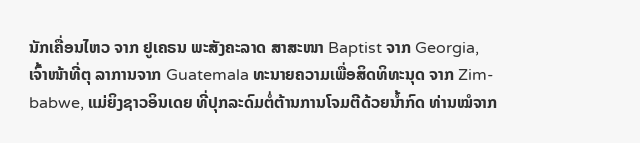ນັກເຄື່ອນໄຫວ ຈາກ ຢູເຄຣນ ພະສັງຄະລາດ ສາສະໜາ Baptist ຈາກ Georgia,
ເຈົ້າໜ້າທີ່ຕຸ ລາການຈາກ Guatemala ທະນາຍຄວາມເພື່ອສິດທິທະນຸດ ຈາກ Zim-
babwe, ແມ່ຍິງຊາວອິນເດຍ ທີ່ປຸກລະດົມຕໍ່ຕ້ານການໂຈມຕີດ້ວຍນ້ຳກົດ ທ່ານໝໍຈາກ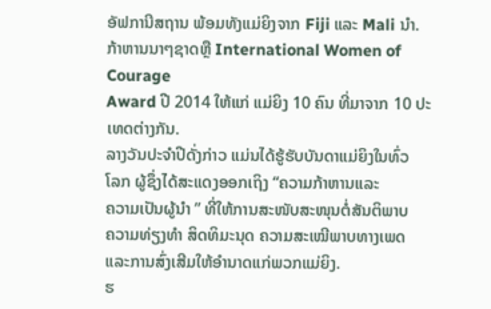ອັຟການີສຖານ ພ້ອມທັງແມ່ຍິງຈາກ Fiji ແລະ Mali ນຳ.
ກ້າຫານນາໆຊາດຫຼື International Women of Courage
Award ປີ 2014 ໃຫ້ແກ່ ແມ່ຍິງ 10 ຄົນ ທີ່ມາຈາກ 10 ປະ
ເທດຕ່າງກັນ.
ລາງວັນປະຈຳປີດັ່ງກ່າວ ແມ່ນໄດ້ຮູ້ຮັບບັນດາແມ່ຍິງໃນທົ່ວ
ໂລກ ຜູ້ຊຶ່ງໄດ້ສະແດງອອກເຖິງ “ຄວາມກ້າຫານແລະ
ຄວາມເປັນຜູ້ນໍາ ” ທີ່ໃຫ້ການສະໜັບສະໜຸນຕໍ່ສັນຕິພາບ
ຄວາມທ່ຽງທຳ ສິດທິມະນຸດ ຄວາມສະເໝີພາບທາງເພດ
ແລະການສົ່ງເສີມໃຫ້ອຳນາດແກ່ພວກແມ່ຍິງ.
ຮ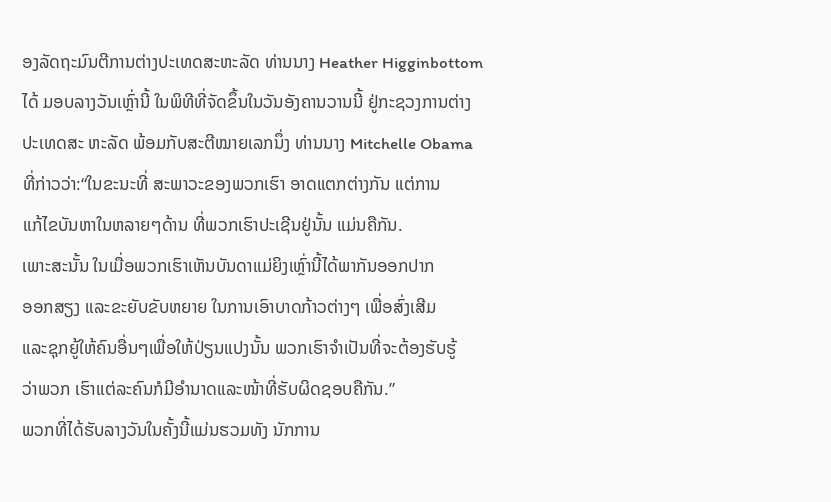ອງລັດຖະມົນຕີການຕ່າງປະເທດສະຫະລັດ ທ່ານນາງ Heather Higginbottom
ໄດ້ ມອບລາງວັນເຫຼົ່ານີ້ ໃນພິທີທີ່ຈັດຂຶ້ນໃນວັນອັງຄານວານນີ້ ຢູ່ກະຊວງການຕ່າງ
ປະເທດສະ ຫະລັດ ພ້ອມກັບສະຕີໝາຍເລກນຶ່ງ ທ່ານນາງ Mitchelle Obama
ທີ່ກ່າວວ່າ:“ໃນຂະນະທີ່ ສະພາວະຂອງພວກເຮົາ ອາດແຕກຕ່າງກັນ ແຕ່ການ
ແກ້ໄຂບັນຫາໃນຫລາຍໆດ້ານ ທີ່ພວກເຮົາປະເຊີນຢູ່ນັ້ນ ແມ່ນຄືກັນ.
ເພາະສະນັ້ນ ໃນເມື່ອພວກເຮົາເຫັນບັນດາແມ່ຍິງເຫຼົ່ານີ້ໄດ້ພາກັນອອກປາກ
ອອກສຽງ ແລະຂະຍັບຂັບຫຍາຍ ໃນການເອົາບາດກ້າວຕ່າງໆ ເພື່ອສົ່ງເສີມ
ແລະຊຸກຍູ້ໃຫ້ຄົນອື່ນໆເພື່ອໃຫ້ປ່ຽນແປງນັ້ນ ພວກເຮົາຈຳເປັນທີ່ຈະຕ້ອງຮັບຮູ້
ວ່າພວກ ເຮົາແຕ່ລະຄົນກໍມີອຳນາດແລະໜ້າທີ່ຮັບຜິດຊອບຄືກັນ.”
ພວກທີ່ໄດ້ຮັບລາງວັນໃນຄັ້ງນີ້ແມ່ນຮວມທັງ ນັກການ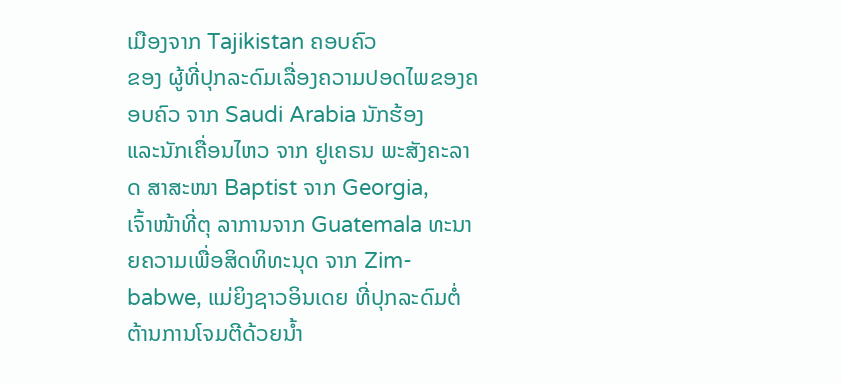ເມືອງຈາກ Tajikistan ຄອບຄົວ
ຂອງ ຜູ້ທີ່ປຸກລະດົມເລື່ອງຄວາມປອດໄພຂອງຄອບຄົວ ຈາກ Saudi Arabia ນັກຮ້ອງ
ແລະນັກເຄື່ອນໄຫວ ຈາກ ຢູເຄຣນ ພະສັງຄະລາດ ສາສະໜາ Baptist ຈາກ Georgia,
ເຈົ້າໜ້າທີ່ຕຸ ລາການຈາກ Guatemala ທະນາຍຄວາມເພື່ອສິດທິທະນຸດ ຈາກ Zim-
babwe, ແມ່ຍິງຊາວອິນເດຍ ທີ່ປຸກລະດົມຕໍ່ຕ້ານການໂຈມຕີດ້ວຍນ້ຳ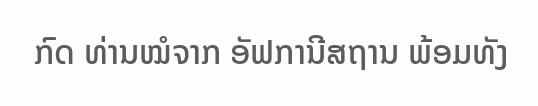ກົດ ທ່ານໝໍຈາກ ອັຟການີສຖານ ພ້ອມທັງ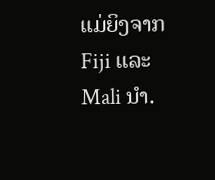ແມ່ຍິງຈາກ Fiji ແລະ Mali ນຳ.